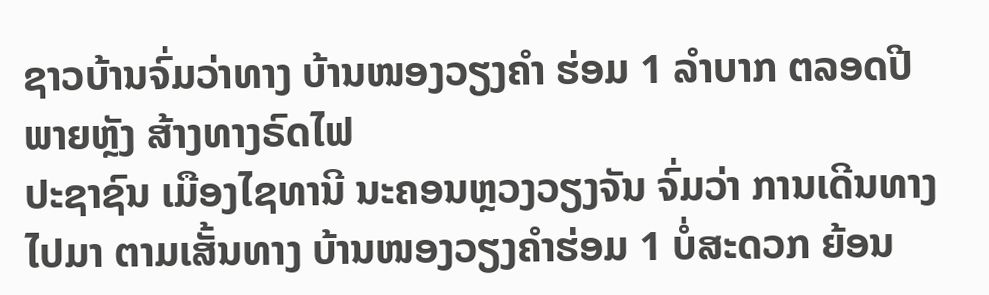ຊາວບ້ານຈົ່ມວ່າທາງ ບ້ານໜອງວຽງຄໍາ ຮ່ອມ 1 ລໍາບາກ ຕລອດປີ ພາຍຫຼັງ ສ້າງທາງຣົດໄຟ
ປະຊາຊົນ ເມືອງໄຊທານີ ນະຄອນຫຼວງວຽງຈັນ ຈົ່ມວ່າ ການເດີນທາງໄປມາ ຕາມເສັ້ນທາງ ບ້ານໜອງວຽງຄໍາຮ່ອມ 1 ບໍ່ສະດວກ ຍ້ອນ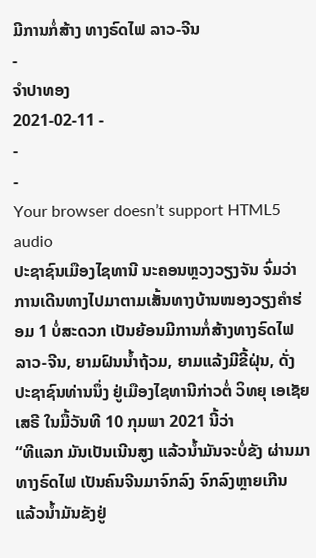ມີການກໍ່ສ້າງ ທາງຣົດໄຟ ລາວ-ຈີນ
-
ຈໍາປາທອງ
2021-02-11 -
-
-
Your browser doesn’t support HTML5 audio
ປະຊາຊົນເມືອງໄຊທານີ ນະຄອນຫຼວງວຽງຈັນ ຈົ່ມວ່າ ການເດີນທາງໄປມາຕາມເສັ້ນທາງບ້ານໜອງວຽງຄໍາຮ່ອມ 1 ບໍ່ສະດວກ ເປັນຍ້ອນມີການກໍ່ສ້າງທາງຣົດໄຟ ລາວ-ຈີນ, ຍາມຝົນນໍ້າຖ້ວມ, ຍາມແລ້ງມີຂີ້ຝຸ່ນ, ດັ່ງປະຊາຊົນທ່ານນຶ່ງ ຢູ່ເມືອງໄຊທານີກ່າວຕໍ່ ວິທຍຸ ເອເຊັຍ ເສຣີ ໃນມື້ວັນທີ 10 ກຸມພາ 2021 ນີ້ວ່າ
“ທີແລກ ມັນເປັນເນີນສູງ ແລ້ວນໍ້າມັນຈະບໍ່ຂັງ ຜ່ານມາທາງຣົດໄຟ ເປັນຄົນຈີນມາຈົກລົງ ຈົກລົງຫຼາຍເກີນ ແລ້ວນໍ້າມັນຂັງຢູ່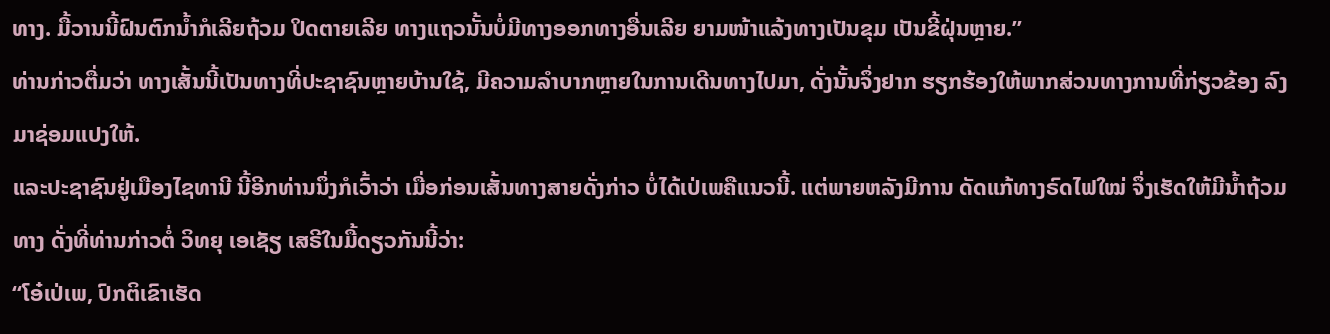ທາງ. ມື້ວານນີ້ຝົນຕົກນໍ້າກໍເລີຍຖ້ວມ ປິດຕາຍເລີຍ ທາງແຖວນັ້ນບໍ່ມີທາງອອກທາງອື່ນເລີຍ ຍາມໜ້າແລ້ງທາງເປັນຂຸມ ເປັນຂີ້ຝຸ່ນຫຼາຍ.”
ທ່ານກ່າວຕື່ມວ່າ ທາງເສັ້ນນີ້ເປັນທາງທີ່ປະຊາຊົນຫຼາຍບ້ານໃຊ້, ມີຄວາມລໍາບາກຫຼາຍໃນການເດີນທາງໄປມາ, ດັ່ງນັ້ນຈຶ່ງຢາກ ຮຽກຮ້ອງໃຫ້ພາກສ່ວນທາງການທີ່ກ່ຽວຂ້ອງ ລົງມາຊ່ອມແປງໃຫ້.
ແລະປະຊາຊົນຢູ່ເມືອງໄຊທານີ ນີ້ອີກທ່ານນຶ່ງກໍເວົ້າວ່າ ເມື່ອກ່ອນເສັ້ນທາງສາຍດັ່ງກ່າວ ບໍ່ໄດ້ເປ່ເພຄືແນວນີ້. ແຕ່ພາຍຫລັງມີການ ດັດແກ້ທາງຣົດໄຟໃໝ່ ຈຶ່ງເຮັດໃຫ້ມີນໍ້າຖ້ວມທາງ ດັ່ງທີ່ທ່ານກ່າວຕໍ່ ວິທຍຸ ເອເຊັຽ ເສຣີໃນມື້ດຽວກັນນີ້ວ່າ:
“ໂອ໋ເປ່ເພ, ປົກຕິເຂົາເຮັດ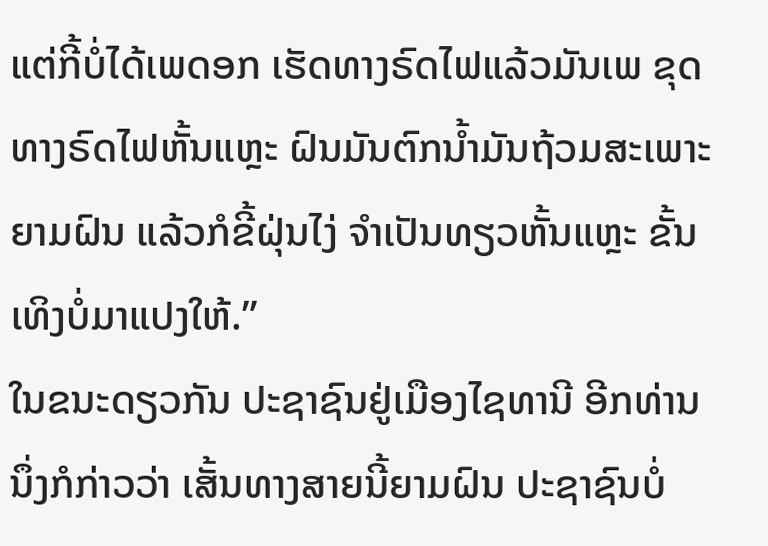ແຕ່ກີ້ບໍ່ໄດ້ເພດອກ ເຮັດທາງຣົດໄຟແລ້ວມັນເພ ຂຸດທາງຣົດໄຟຫັ້ນແຫຼະ ຝົນມັນຕົກນໍ້າມັນຖ້ວມສະເພາະ ຍາມຝົນ ແລ້ວກໍຂີ້ຝຸ່ນໄງ່ ຈໍາເປັນທຽວຫັ້ນແຫຼະ ຂັ້ນເທິງບໍ່ມາແປງໃຫ້.”
ໃນຂນະດຽວກັນ ປະຊາຊົນຢູ່ເມືອງໄຊທານີ ອີກທ່ານນຶ່ງກໍກ່າວວ່າ ເສັ້ນທາງສາຍນີ້ຍາມຝົນ ປະຊາຊົນບໍ່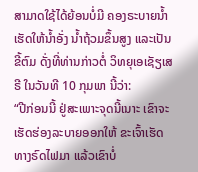ສາມາດໃຊ້ໄດ້ຍ້ອນບໍ່ມີ ຄອງຣະບາຍນໍ້າ ເຮັດໃຫ້ນໍ້າອັ່ງ ນໍ້າຖ້ວມຂຶ້ນສູງ ແລະເປັນຂີ້ຕົມ ດັ່ງທີ່ທ່ານກ່າວຕໍ່ ວິທຍຸເອເຊັຽເສຣີ ໃນວັນທີ 10 ກຸມພາ ນີ້ວ່າ:
“ປີກ່ອນນີ້ ຢູ່ສະເພາະຈຸດນີ້ເນາະ ເຂົາຈະເຮັດຮ່ອງລະບາຍອອກໃຫ້ ຂະເຈົ້າເຮັດທາງຣົດໄຟມາ ແລ້ວເຂົາບໍ່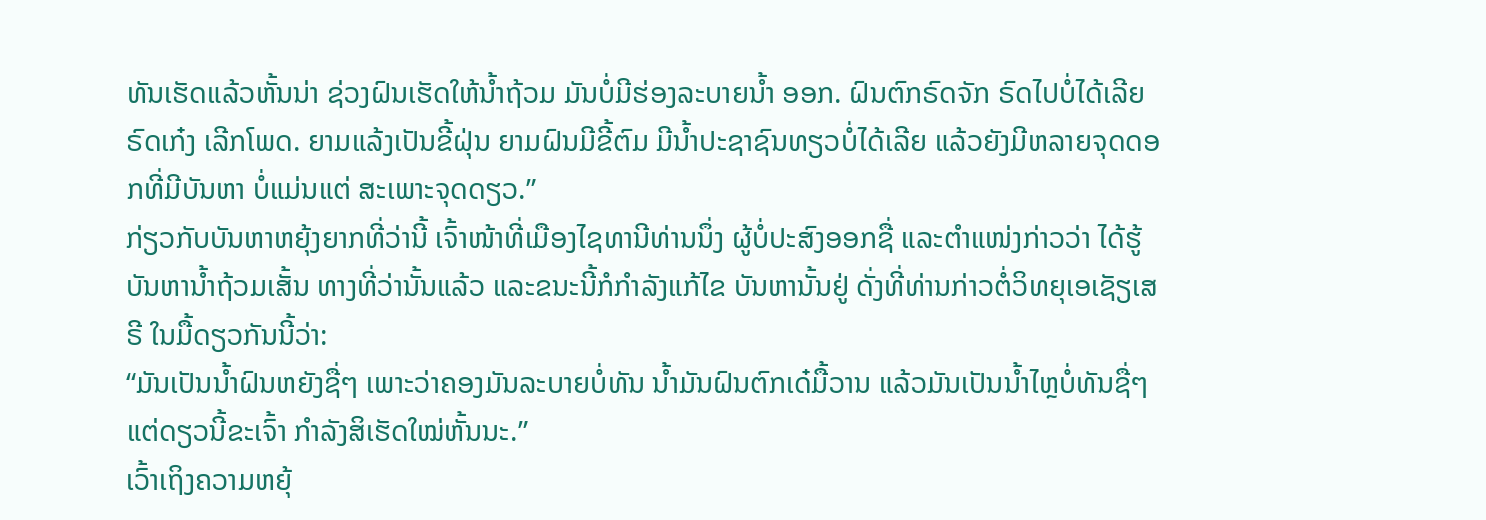ທັນເຮັດແລ້ວຫັ້ນນ່າ ຊ່ວງຝົນເຮັດໃຫ້ນໍ້າຖ້ວມ ມັນບໍ່ມີຮ່ອງລະບາຍນໍ້າ ອອກ. ຝົນຕົກຣົດຈັກ ຣົດໄປບໍ່ໄດ້ເລີຍ ຣົດເກ໋ງ ເລີກໂພດ. ຍາມແລ້ງເປັນຂີ້ຝຸ່ນ ຍາມຝົນມີຂີ້ຕົມ ມີນໍ້າປະຊາຊົນທຽວບໍ່ໄດ້ເລີຍ ແລ້ວຍັງມີຫລາຍຈຸດດອກທີ່ມີບັນຫາ ບໍ່ແມ່ນແຕ່ ສະເພາະຈຸດດຽວ.”
ກ່ຽວກັບບັນຫາຫຍຸ້ງຍາກທີ່ວ່ານີ້ ເຈົ້າໜ້າທີ່ເມືອງໄຊທານີທ່ານນຶ່ງ ຜູ້ບໍ່ປະສົງອອກຊື່ ແລະຕໍາແໜ່ງກ່າວວ່າ ໄດ້ຮູ້ບັນຫານໍ້າຖ້ວມເສັ້ນ ທາງທີ່ວ່ານັ້ນແລ້ວ ແລະຂນະນີ້ກໍກໍາລັງແກ້ໄຂ ບັນຫານັ້ນຢູ່ ດັ່ງທີ່ທ່ານກ່າວຕໍ່ວິທຍຸເອເຊັຽເສຣີ ໃນມື້ດຽວກັນນີ້ວ່າ:
“ມັນເປັນນໍ້າຝົນຫຍັງຊື່ໆ ເພາະວ່າຄອງມັນລະບາຍບໍ່ທັນ ນໍ້າມັນຝົນຕົກເດ໋ມື້ວານ ແລ້ວມັນເປັນນໍ້າໄຫຼບໍ່ທັນຊື່ໆ ແຕ່ດຽວນີ້ຂະເຈົ້າ ກໍາລັງສິເຮັດໃໝ່ຫັ້ນນະ.”
ເວົ້າເຖິງຄວາມຫຍຸ້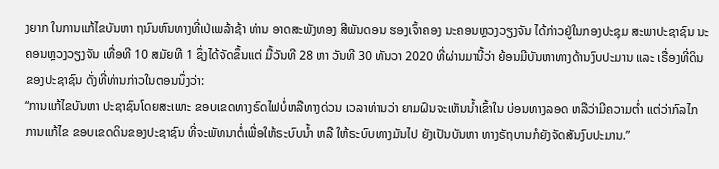ງຍາກ ໃນການແກ້ໄຂບັນຫາ ຖນົນຫົນທາງທີ່ເປ່ເພລ້າຊ້າ ທ່ານ ອາດສະພັງທອງ ສີພັນດອນ ຮອງເຈົ້າຄອງ ນະຄອນຫຼວງວຽງຈັນ ໄດ້ກ່າວຢູ່ໃນກອງປະຊຸມ ສະພາປະຊາຊົນ ນະຄອນຫຼວງວຽງຈັນ ເທື່ອທີ 10 ສມັຍທີ 1 ຊຶ່ງໄດ້ຈັດຂຶ້ນແຕ່ ມື້ວັນທີ 28 ຫາ ວັນທີ 30 ທັນວາ 2020 ທີ່ຜ່ານມານີ້ວ່າ ຍ້ອນມີບັນຫາທາງດ້ານງົບປະມານ ແລະ ເຣື່ອງທີ່ດິນຂອງປະຊາຊົນ ດັ່ງທີ່ທ່ານກ່າວໃນຕອນນຶ່ງວ່າ:
“ການແກ້ໄຂບັນຫາ ປະຊາຊົນໂດຍສະເພາະ ຂອບເຂດທາງຣົດໄຟບໍ່ຫລືທາງດ່ວນ ເວລາທ່ານວ່າ ຍາມຝົນຈະເຫັນນໍ້າເຂົ້າໃນ ບ່ອນທາງລອດ ຫລືວ່າມີຄວາມຕໍ່າ ແຕ່ວ່າກົລໄກ ການແກ້ໄຂ ຂອບເຂດດິນຂອງປະຊາຊົນ ທີ່ຈະພັທນາຕໍ່ເພື່ອໃຫ້ຣະບົບນໍ້າ ຫລື ໃຫ້ຣະບົບທາງມັນໄປ ຍັງເປັນບັນຫາ ທາງຣັຖບານກໍຍັງຈັດສັນງົບປະມານ.”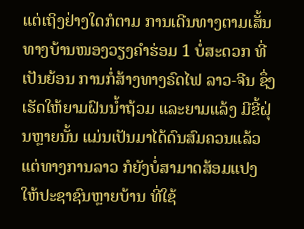ແຕ່ເຖິງຢ່າງໃດກໍຕາມ ການເດີນທາງຕາມເສັ້ນທາງບ້ານໜອງວຽງຄໍາຮ່ອມ 1 ບໍ່ສະດວກ ທີ່ເປັນຍ້ອນ ການກໍ່ສ້າງທາງຣົດໄຟ ລາວ-ຈີນ ຊຶ່ງເຮັດໃຫ້ຍາມຝົນນໍ້າຖ້ວມ ແລະຍາມແລ້ງ ມີຂີ້ຝຸ່ນຫຼາຍນັ້ນ ແມ່ນເປັນມາໄດ້ດົນສົມຄວນແລ້ວ ແຕ່ທາງການລາວ ກໍຍັງບໍ່ສາມາດສ້ອມແປງ ໃຫ້ປະຊາຊົນຫຼາຍບ້ານ ທີ່ໃຊ້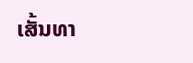ເສັ້ນທາ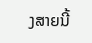ງສາຍນີ້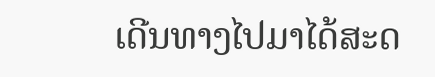ເດີນທາງໄປມາໄດ້ສະດ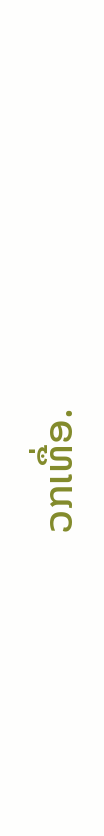ວກເທື່ອ.